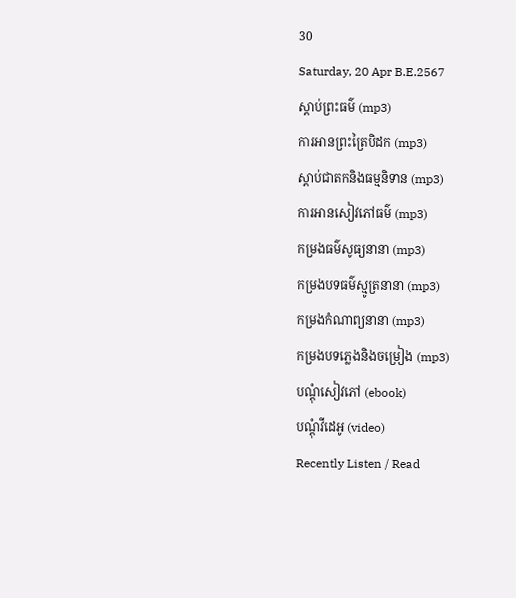30
Saturday, 20 Apr B.E.2567
ស្តាប់ព្រះធម៌ (mp3)
ការអានព្រះត្រៃបិដក (mp3)
ស្តាប់ជាតកនិងធម្មនិទាន (mp3)
ការអានសៀវភៅធម៌ (mp3)
កម្រងធម៌សូធ្យនានា (mp3)
កម្រងបទធម៌ស្មូត្រនានា (mp3)
កម្រងកំណាព្យនានា (mp3)
កម្រងបទភ្លេងនិងចម្រៀង (mp3)
បណ្តុំសៀវភៅ (ebook)
បណ្តុំវីដេអូ (video)
Recently Listen / Read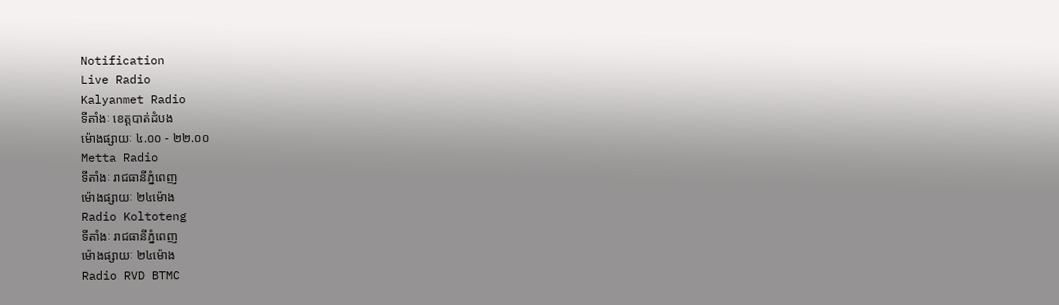Notification
Live Radio
Kalyanmet Radio
ទីតាំងៈ ខេត្តបាត់ដំបង
ម៉ោងផ្សាយៈ ៤.០០ - ២២.០០
Metta Radio
ទីតាំងៈ រាជធានីភ្នំពេញ
ម៉ោងផ្សាយៈ ២៤ម៉ោង
Radio Koltoteng
ទីតាំងៈ រាជធានីភ្នំពេញ
ម៉ោងផ្សាយៈ ២៤ម៉ោង
Radio RVD BTMC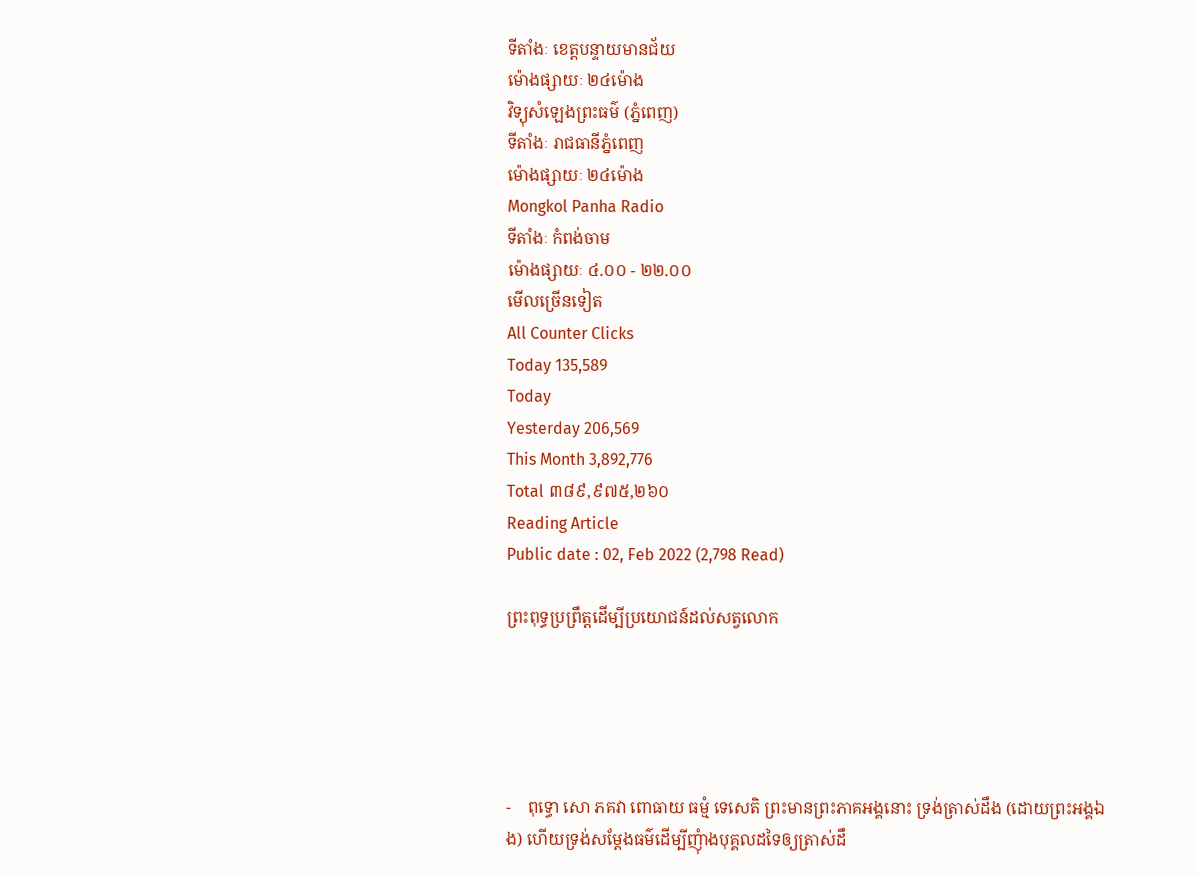ទីតាំងៈ ខេត្តបន្ទាយមានជ័យ
ម៉ោងផ្សាយៈ ២៤ម៉ោង
វិទ្យុសំឡេងព្រះធម៌ (ភ្នំពេញ)
ទីតាំងៈ រាជធានីភ្នំពេញ
ម៉ោងផ្សាយៈ ២៤ម៉ោង
Mongkol Panha Radio
ទីតាំងៈ កំពង់ចាម
ម៉ោងផ្សាយៈ ៤.០០ - ២២.០០
មើលច្រើនទៀត
All Counter Clicks
Today 135,589
Today
Yesterday 206,569
This Month 3,892,776
Total ៣៨៩,៩៧៥,២៦០
Reading Article
Public date : 02, Feb 2022 (2,798 Read)

ព្រះពុទ្ធប្រព្រឹត្តដើម្បីប្រយោជន៍ដល់សត្វលោក





-    ពុទ្ធោ សោ ភគវា ពោធាយ ធម្មំ ទេសេតិ ព្រះមានព្រះភាគអង្គនោះ ទ្រង់ត្រាស់ដឹង (ដោយព្រះអង្គឯង) ហើយទ្រង់សម្តែងធម៌ដើម្បីញុំាងបុគ្គលដទៃឲ្យត្រាស់ដឹ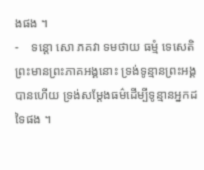ងផង ។
-    ទន្តោ សោ ភគវា ទមថាយ ធម្មំ ទេសេតិ ព្រះមានព្រះភាគអង្គនោះ ទ្រង់ទូន្មានព្រះអង្គបានហើយ ទ្រង់សម្តែងធម៌ដើម្បីទូន្មានអ្នកដទៃផង ។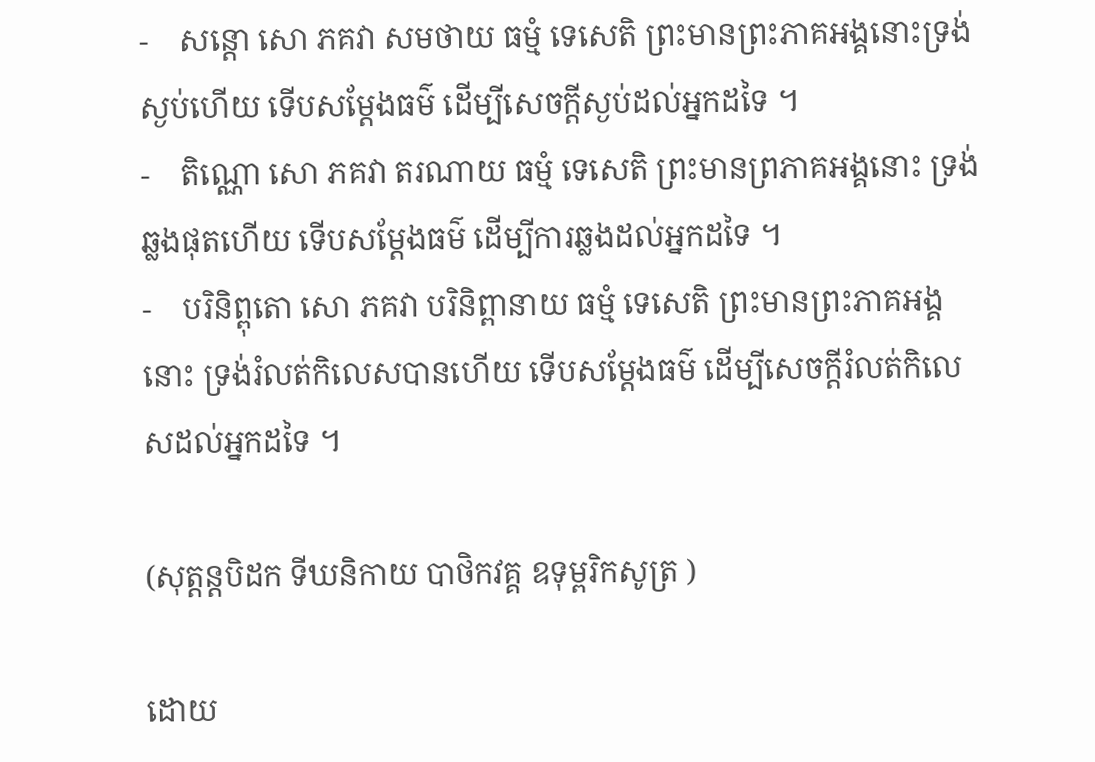-    សន្តោ សោ ភគវា សមថាយ ធម្មំ ទេសេតិ ព្រះមានព្រះភាគអង្គនោះទ្រង់ស្ងប់ហើយ ទើបសម្តែងធម៌ ដើម្បីសេចក្តីស្ងប់ដល់អ្នកដទៃ ។
-    តិណ្ណោ សោ ភគវា តរណាយ ធម្មំ ទេសេតិ ព្រះមានព្រភាគអង្គនោះ ទ្រង់ឆ្លងផុតហើយ ទើបសម្តែងធម៌ ដើម្បីការឆ្លងដល់អ្នកដទៃ ។
-    បរិនិព្ពុតោ សោ ភគវា បរិនិព្ពានាយ ធម្មំ ទេសេតិ ព្រះមានព្រះភាគអង្គនោះ ទ្រង់រំលត់កិលេសបានហើយ ទើបសម្តែងធម៌ ដើម្បីសេចក្តីរំលត់កិលេសដល់អ្នកដទៃ ។

(សុត្តន្តបិដក ទីឃនិកាយ បាថិកវគ្គ ឧទុម្ពរិកសូត្រ )

ដោយ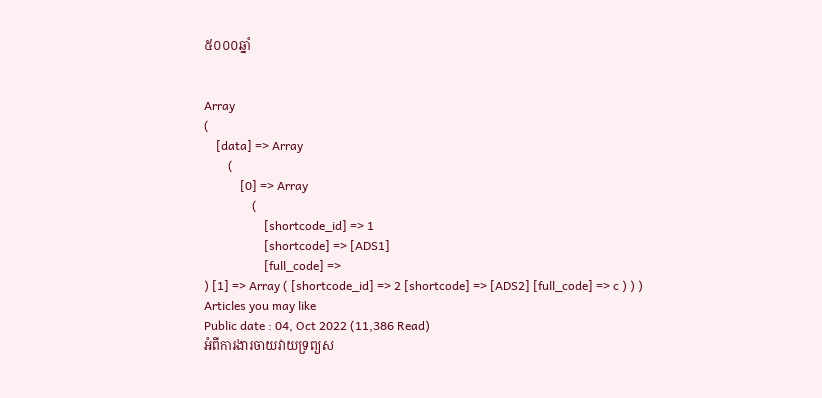៥០០០ឆ្នាំ


Array
(
    [data] => Array
        (
            [0] => Array
                (
                    [shortcode_id] => 1
                    [shortcode] => [ADS1]
                    [full_code] =>
) [1] => Array ( [shortcode_id] => 2 [shortcode] => [ADS2] [full_code] => c ) ) )
Articles you may like
Public date : 04, Oct 2022 (11,386 Read)
អំពីការងារចាយវាយទ្រព្យស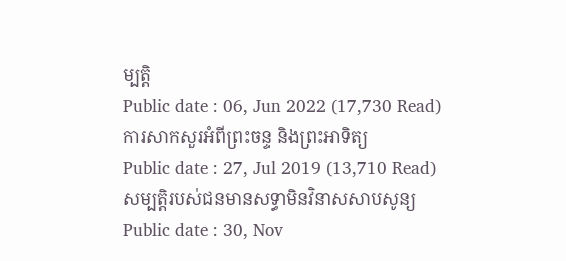ម្បត្តិ
Public date : 06, Jun 2022 (17,730 Read)
ការសាកសួរអំពីព្រះចន្ទ និងព្រះអាទិត្យ
Public date : 27, Jul 2019 (13,710 Read)
សម្បត្តិរបស់ជនមានសទ្ធាមិនវិនាសសាបសូន្យ
Public date : 30, Nov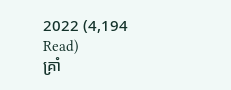2022 (4,194 Read)
គ្រាំ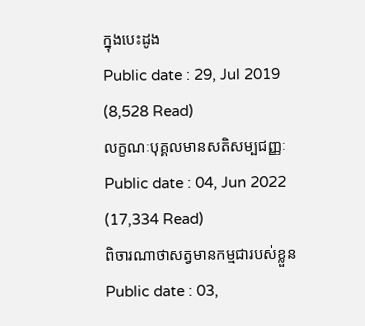ក្នុងបេះដូង
Public date : 29, Jul 2019 (8,528 Read)
លក្ខណៈបុគ្គលមានសតិសម្បជញ្ញៈ
Public date : 04, Jun 2022 (17,334 Read)
ពិចារណាថាសត្វមានកម្មជារបស់ខ្លួន
Public date : 03,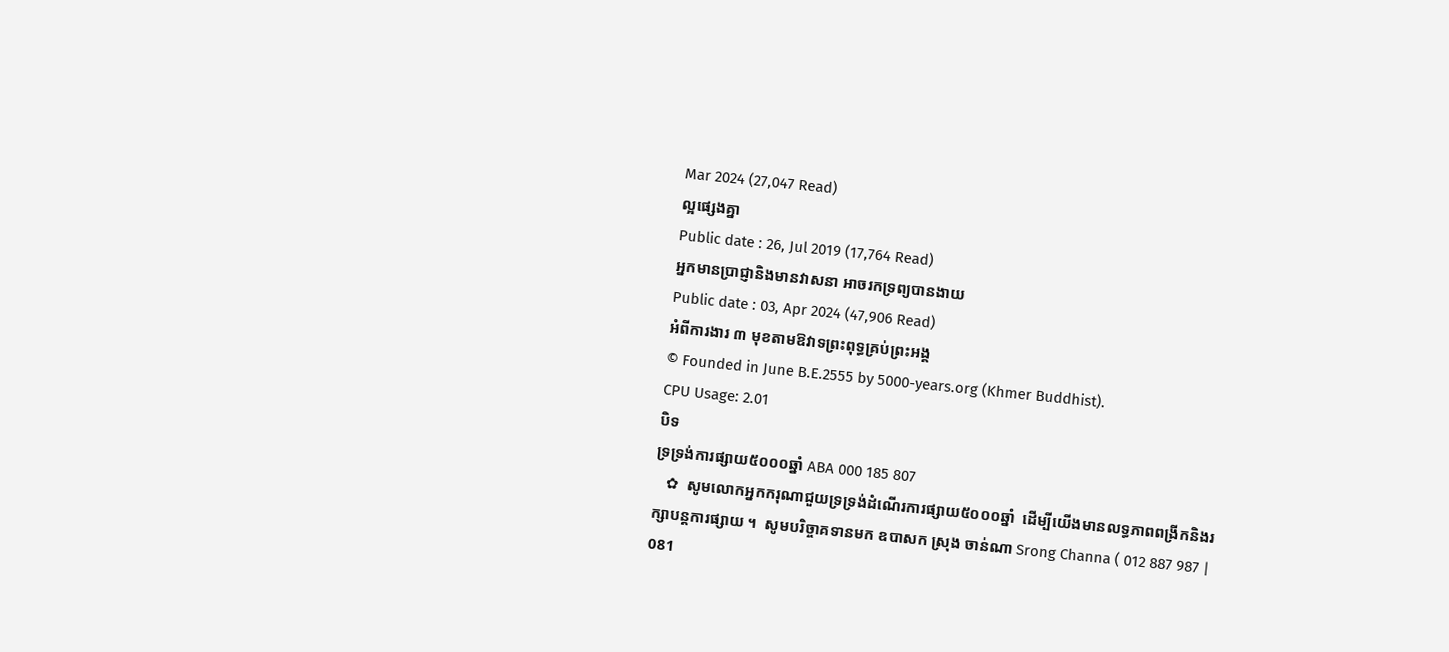Mar 2024 (27,047 Read)
ល្អផ្សេងគ្នា
Public date : 26, Jul 2019 (17,764 Read)
អ្នកមានប្រាជ្ញានិងមានវាសនា អាចរកទ្រព្យបានងាយ
Public date : 03, Apr 2024 (47,906 Read)
អំពីការងារ ៣ មុខតាមឱវាទព្រះពុទ្ធគ្រប់ព្រះអង្គ
© Founded in June B.E.2555 by 5000-years.org (Khmer Buddhist).
CPU Usage: 2.01
បិទ
ទ្រទ្រង់ការផ្សាយ៥០០០ឆ្នាំ ABA 000 185 807
   ✿  សូមលោកអ្នកករុណាជួយទ្រទ្រង់ដំណើរការផ្សាយ៥០០០ឆ្នាំ  ដើម្បីយើងមានលទ្ធភាពពង្រីកនិងរក្សាបន្តការផ្សាយ ។  សូមបរិច្ចាគទានមក ឧបាសក ស្រុង ចាន់ណា Srong Channa ( 012 887 987 | 081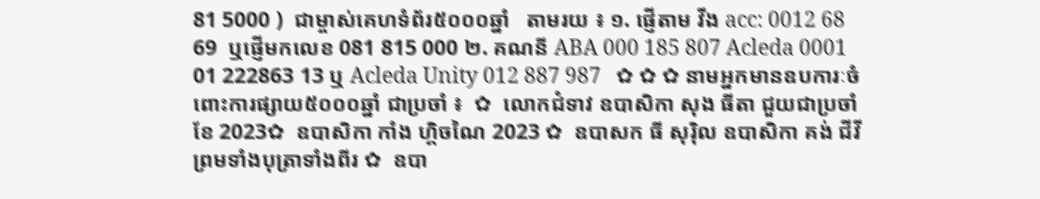81 5000 )  ជាម្ចាស់គេហទំព័រ៥០០០ឆ្នាំ   តាមរយ ៖ ១. ផ្ញើតាម វីង acc: 0012 68 69  ឬផ្ញើមកលេខ 081 815 000 ២. គណនី ABA 000 185 807 Acleda 0001 01 222863 13 ឬ Acleda Unity 012 887 987   ✿ ✿ ✿ នាមអ្នកមានឧបការៈចំពោះការផ្សាយ៥០០០ឆ្នាំ ជាប្រចាំ ៖  ✿  លោកជំទាវ ឧបាសិកា សុង ធីតា ជួយជាប្រចាំខែ 2023✿  ឧបាសិកា កាំង ហ្គិចណៃ 2023 ✿  ឧបាសក ធី សុរ៉ិល ឧបាសិកា គង់ ជីវី ព្រមទាំងបុត្រាទាំងពីរ ✿  ឧបា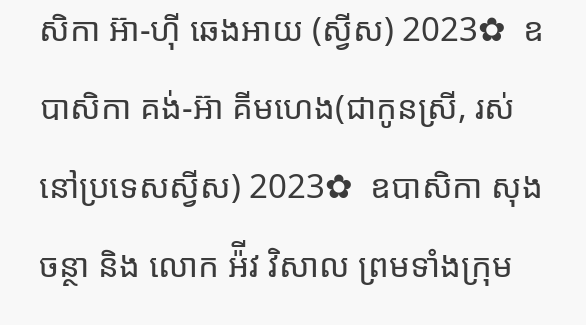សិកា អ៊ា-ហុី ឆេងអាយ (ស្វីស) 2023✿  ឧបាសិកា គង់-អ៊ា គីមហេង(ជាកូនស្រី, រស់នៅប្រទេសស្វីស) 2023✿  ឧបាសិកា សុង ចន្ថា និង លោក អ៉ីវ វិសាល ព្រមទាំងក្រុម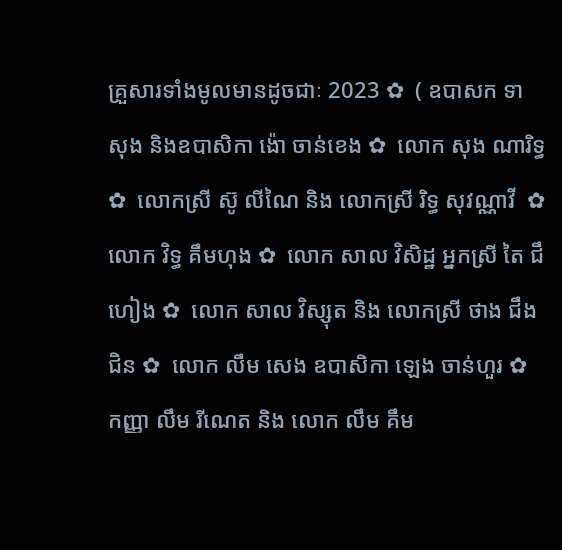គ្រួសារទាំងមូលមានដូចជាៈ 2023 ✿  ( ឧបាសក ទា សុង និងឧបាសិកា ង៉ោ ចាន់ខេង ✿  លោក សុង ណារិទ្ធ ✿  លោកស្រី ស៊ូ លីណៃ និង លោកស្រី រិទ្ធ សុវណ្ណាវី  ✿  លោក វិទ្ធ គឹមហុង ✿  លោក សាល វិសិដ្ឋ អ្នកស្រី តៃ ជឹហៀង ✿  លោក សាល វិស្សុត និង លោកស្រី ថាង ជឹងជិន ✿  លោក លឹម សេង ឧបាសិកា ឡេង ចាន់ហួរ ✿  កញ្ញា លឹម រីណេត និង លោក លឹម គឹម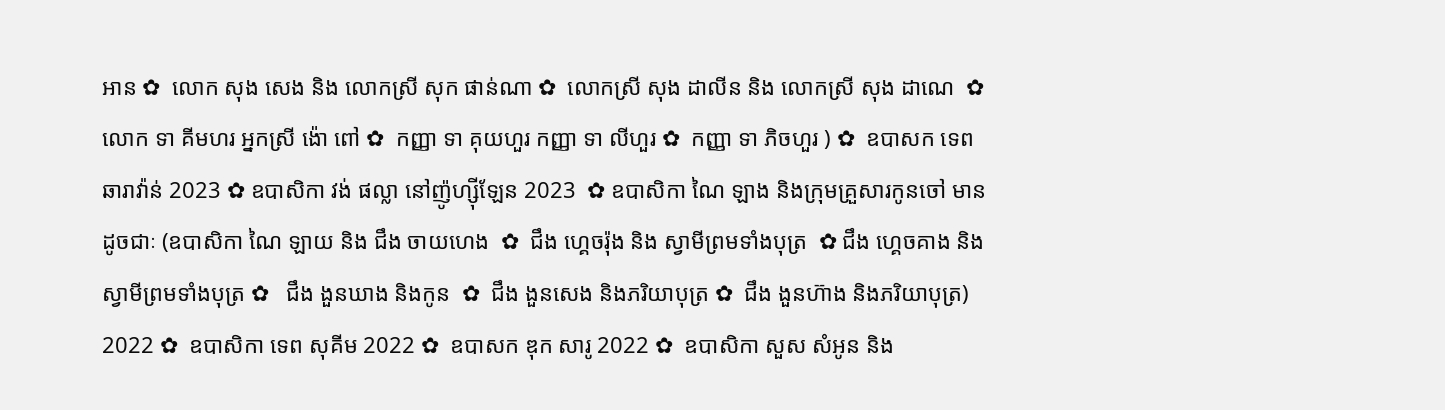អាន ✿  លោក សុង សេង និង លោកស្រី សុក ផាន់ណា ✿  លោកស្រី សុង ដាលីន និង លោកស្រី សុង ដាណេ  ✿  លោក ទា គីមហរ អ្នកស្រី ង៉ោ ពៅ ✿  កញ្ញា ទា គុយហួរ កញ្ញា ទា លីហួរ ✿  កញ្ញា ទា ភិចហួរ ) ✿  ឧបាសក ទេព ឆារាវ៉ាន់ 2023 ✿ ឧបាសិកា វង់ ផល្លា នៅញ៉ូហ្ស៊ីឡែន 2023  ✿ ឧបាសិកា ណៃ ឡាង និងក្រុមគ្រួសារកូនចៅ មានដូចជាៈ (ឧបាសិកា ណៃ ឡាយ និង ជឹង ចាយហេង  ✿  ជឹង ហ្គេចរ៉ុង និង ស្វាមីព្រមទាំងបុត្រ  ✿ ជឹង ហ្គេចគាង និង ស្វាមីព្រមទាំងបុត្រ ✿   ជឹង ងួនឃាង និងកូន  ✿  ជឹង ងួនសេង និងភរិយាបុត្រ ✿  ជឹង ងួនហ៊ាង និងភរិយាបុត្រ)  2022 ✿  ឧបាសិកា ទេព សុគីម 2022 ✿  ឧបាសក ឌុក សារូ 2022 ✿  ឧបាសិកា សួស សំអូន និង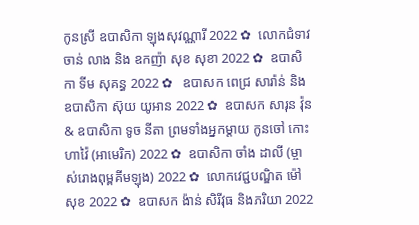កូនស្រី ឧបាសិកា ឡុងសុវណ្ណារី 2022 ✿  លោកជំទាវ ចាន់ លាង និង ឧកញ៉ា សុខ សុខា 2022 ✿  ឧបាសិកា ទីម សុគន្ធ 2022 ✿   ឧបាសក ពេជ្រ សារ៉ាន់ និង ឧបាសិកា ស៊ុយ យូអាន 2022 ✿  ឧបាសក សារុន វ៉ុន & ឧបាសិកា ទូច នីតា ព្រមទាំងអ្នកម្តាយ កូនចៅ កោះហាវ៉ៃ (អាមេរិក) 2022 ✿  ឧបាសិកា ចាំង ដាលី (ម្ចាស់រោងពុម្ពគីមឡុង) 2022 ✿  លោកវេជ្ជបណ្ឌិត ម៉ៅ សុខ 2022 ✿  ឧបាសក ង៉ាន់ សិរីវុធ និងភរិយា 2022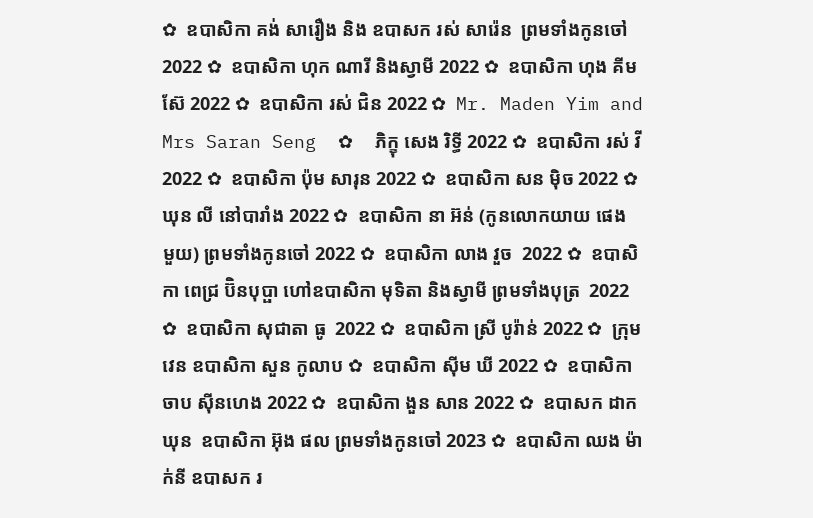✿  ឧបាសិកា គង់ សារឿង និង ឧបាសក រស់ សារ៉េន  ព្រមទាំងកូនចៅ 2022 ✿  ឧបាសិកា ហុក ណារី និងស្វាមី 2022 ✿  ឧបាសិកា ហុង គីមស៊ែ 2022 ✿  ឧបាសិកា រស់ ជិន 2022 ✿  Mr. Maden Yim and Mrs Saran Seng  ✿  ភិក្ខុ សេង រិទ្ធី 2022 ✿  ឧបាសិកា រស់ វី 2022 ✿  ឧបាសិកា ប៉ុម សារុន 2022 ✿  ឧបាសិកា សន ម៉ិច 2022 ✿  ឃុន លី នៅបារាំង 2022 ✿  ឧបាសិកា នា អ៊ន់ (កូនលោកយាយ ផេង មួយ) ព្រមទាំងកូនចៅ 2022 ✿  ឧបាសិកា លាង វួច  2022 ✿  ឧបាសិកា ពេជ្រ ប៊ិនបុប្ផា ហៅឧបាសិកា មុទិតា និងស្វាមី ព្រមទាំងបុត្រ  2022 ✿  ឧបាសិកា សុជាតា ធូ  2022 ✿  ឧបាសិកា ស្រី បូរ៉ាន់ 2022 ✿  ក្រុមវេន ឧបាសិកា សួន កូលាប ✿  ឧបាសិកា ស៊ីម ឃី 2022 ✿  ឧបាសិកា ចាប ស៊ីនហេង 2022 ✿  ឧបាសិកា ងួន សាន 2022 ✿  ឧបាសក ដាក ឃុន  ឧបាសិកា អ៊ុង ផល ព្រមទាំងកូនចៅ 2023 ✿  ឧបាសិកា ឈង ម៉ាក់នី ឧបាសក រ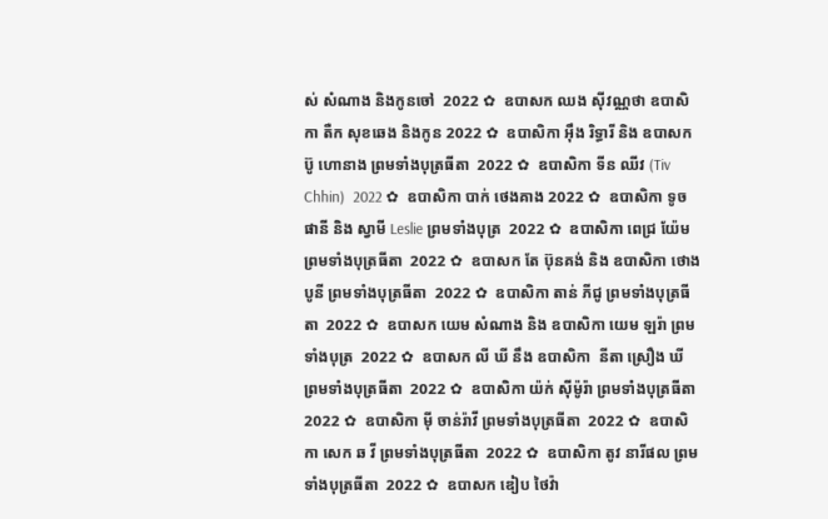ស់ សំណាង និងកូនចៅ  2022 ✿  ឧបាសក ឈង សុីវណ្ណថា ឧបាសិកា តឺក សុខឆេង និងកូន 2022 ✿  ឧបាសិកា អុឹង រិទ្ធារី និង ឧបាសក ប៊ូ ហោនាង ព្រមទាំងបុត្រធីតា  2022 ✿  ឧបាសិកា ទីន ឈីវ (Tiv Chhin)  2022 ✿  ឧបាសិកា បាក់ ថេងគាង 2022 ✿  ឧបាសិកា ទូច ផានី និង ស្វាមី Leslie ព្រមទាំងបុត្រ  2022 ✿  ឧបាសិកា ពេជ្រ យ៉ែម ព្រមទាំងបុត្រធីតា  2022 ✿  ឧបាសក តែ ប៊ុនគង់ និង ឧបាសិកា ថោង បូនី ព្រមទាំងបុត្រធីតា  2022 ✿  ឧបាសិកា តាន់ ភីជូ ព្រមទាំងបុត្រធីតា  2022 ✿  ឧបាសក យេម សំណាង និង ឧបាសិកា យេម ឡរ៉ា ព្រមទាំងបុត្រ  2022 ✿  ឧបាសក លី ឃី នឹង ឧបាសិកា  នីតា ស្រឿង ឃី  ព្រមទាំងបុត្រធីតា  2022 ✿  ឧបាសិកា យ៉ក់ សុីម៉ូរ៉ា ព្រមទាំងបុត្រធីតា  2022 ✿  ឧបាសិកា មុី ចាន់រ៉ាវី ព្រមទាំងបុត្រធីតា  2022 ✿  ឧបាសិកា សេក ឆ វី ព្រមទាំងបុត្រធីតា  2022 ✿  ឧបាសិកា តូវ នារីផល ព្រមទាំងបុត្រធីតា  2022 ✿  ឧបាសក ឌៀប ថៃវ៉ា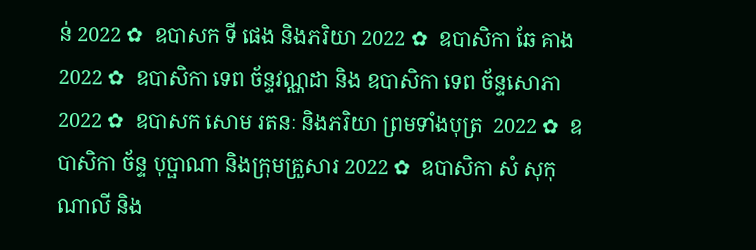ន់ 2022 ✿  ឧបាសក ទី ផេង និងភរិយា 2022 ✿  ឧបាសិកា ឆែ គាង 2022 ✿  ឧបាសិកា ទេព ច័ន្ទវណ្ណដា និង ឧបាសិកា ទេព ច័ន្ទសោភា  2022 ✿  ឧបាសក សោម រតនៈ និងភរិយា ព្រមទាំងបុត្រ  2022 ✿  ឧបាសិកា ច័ន្ទ បុប្ផាណា និងក្រុមគ្រួសារ 2022 ✿  ឧបាសិកា សំ សុកុណាលី និង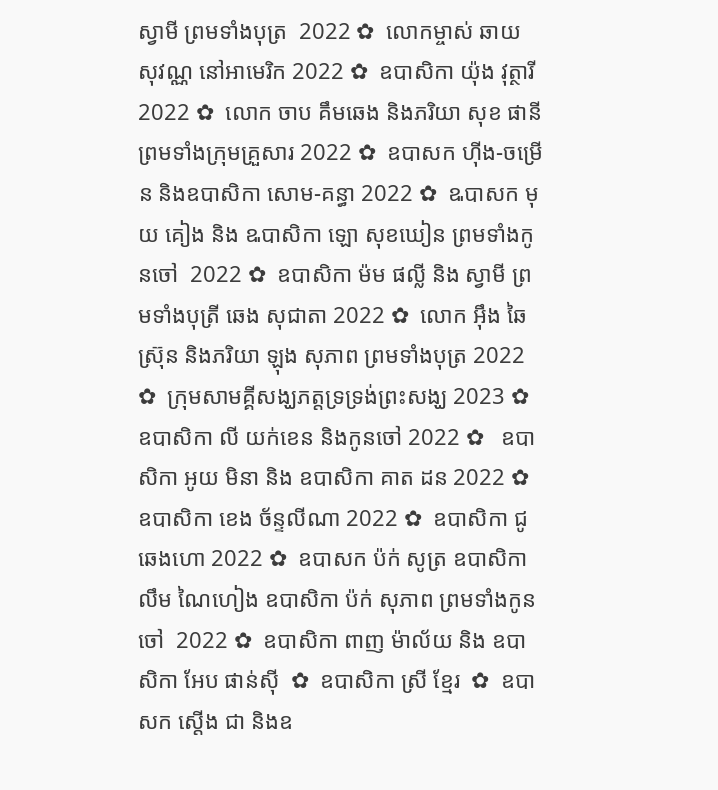ស្វាមី ព្រមទាំងបុត្រ  2022 ✿  លោកម្ចាស់ ឆាយ សុវណ្ណ នៅអាមេរិក 2022 ✿  ឧបាសិកា យ៉ុង វុត្ថារី 2022 ✿  លោក ចាប គឹមឆេង និងភរិយា សុខ ផានី ព្រមទាំងក្រុមគ្រួសារ 2022 ✿  ឧបាសក ហ៊ីង-ចម្រើន និងឧបាសិកា សោម-គន្ធា 2022 ✿  ឩបាសក មុយ គៀង និង ឩបាសិកា ឡោ សុខឃៀន ព្រមទាំងកូនចៅ  2022 ✿  ឧបាសិកា ម៉ម ផល្លី និង ស្វាមី ព្រមទាំងបុត្រី ឆេង សុជាតា 2022 ✿  លោក អ៊ឹង ឆៃស្រ៊ុន និងភរិយា ឡុង សុភាព ព្រមទាំងបុត្រ 2022 ✿  ក្រុមសាមគ្គីសង្ឃភត្តទ្រទ្រង់ព្រះសង្ឃ 2023 ✿   ឧបាសិកា លី យក់ខេន និងកូនចៅ 2022 ✿   ឧបាសិកា អូយ មិនា និង ឧបាសិកា គាត ដន 2022 ✿  ឧបាសិកា ខេង ច័ន្ទលីណា 2022 ✿  ឧបាសិកា ជូ ឆេងហោ 2022 ✿  ឧបាសក ប៉ក់ សូត្រ ឧបាសិកា លឹម ណៃហៀង ឧបាសិកា ប៉ក់ សុភាព ព្រមទាំងកូនចៅ  2022 ✿  ឧបាសិកា ពាញ ម៉ាល័យ និង ឧបាសិកា អែប ផាន់ស៊ី  ✿  ឧបាសិកា ស្រី ខ្មែរ  ✿  ឧបាសក ស្តើង ជា និងឧ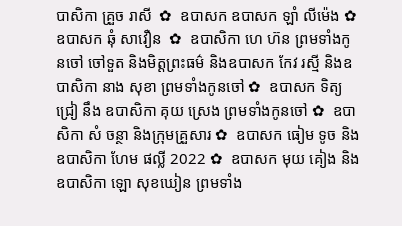បាសិកា គ្រួច រាសី  ✿  ឧបាសក ឧបាសក ឡាំ លីម៉េង ✿  ឧបាសក ឆុំ សាវឿន  ✿  ឧបាសិកា ហេ ហ៊ន ព្រមទាំងកូនចៅ ចៅទួត និងមិត្តព្រះធម៌ និងឧបាសក កែវ រស្មី និងឧបាសិកា នាង សុខា ព្រមទាំងកូនចៅ ✿  ឧបាសក ទិត្យ ជ្រៀ នឹង ឧបាសិកា គុយ ស្រេង ព្រមទាំងកូនចៅ ✿  ឧបាសិកា សំ ចន្ថា និងក្រុមគ្រួសារ ✿  ឧបាសក ធៀម ទូច និង ឧបាសិកា ហែម ផល្លី 2022 ✿  ឧបាសក មុយ គៀង និងឧបាសិកា ឡោ សុខឃៀន ព្រមទាំង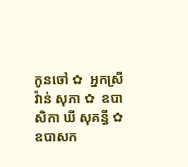កូនចៅ ✿  អ្នកស្រី វ៉ាន់ សុភា ✿  ឧបាសិកា ឃី សុគន្ធី ✿  ឧបាសក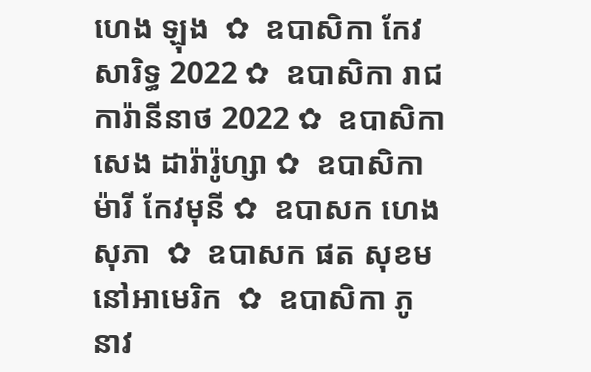ហេង ឡុង  ✿  ឧបាសិកា កែវ សារិទ្ធ 2022 ✿  ឧបាសិកា រាជ ការ៉ានីនាថ 2022 ✿  ឧបាសិកា សេង ដារ៉ារ៉ូហ្សា ✿  ឧបាសិកា ម៉ារី កែវមុនី ✿  ឧបាសក ហេង សុភា  ✿  ឧបាសក ផត សុខម នៅអាមេរិក  ✿  ឧបាសិកា ភូ នាវ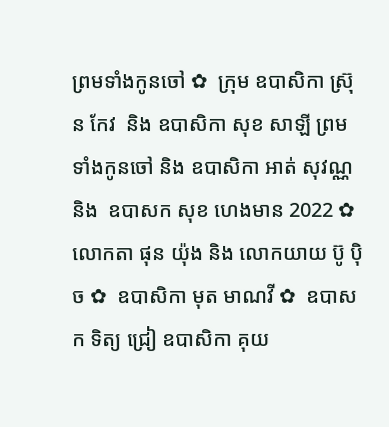ព្រមទាំងកូនចៅ ✿  ក្រុម ឧបាសិកា ស្រ៊ុន កែវ  និង ឧបាសិកា សុខ សាឡី ព្រមទាំងកូនចៅ និង ឧបាសិកា អាត់ សុវណ្ណ និង  ឧបាសក សុខ ហេងមាន 2022 ✿  លោកតា ផុន យ៉ុង និង លោកយាយ ប៊ូ ប៉ិច ✿  ឧបាសិកា មុត មាណវី ✿  ឧបាសក ទិត្យ ជ្រៀ ឧបាសិកា គុយ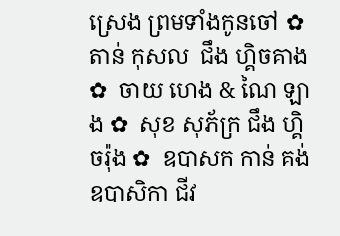ស្រេង ព្រមទាំងកូនចៅ ✿  តាន់ កុសល  ជឹង ហ្គិចគាង ✿  ចាយ ហេង & ណៃ ឡាង ✿  សុខ សុភ័ក្រ ជឹង ហ្គិចរ៉ុង ✿  ឧបាសក កាន់ គង់ ឧបាសិកា ជីវ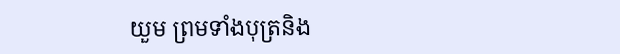យួម ព្រមទាំងបុត្រនិង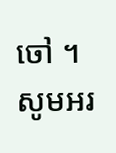ចៅ ។  សូមអរ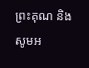ព្រះគុណ និង សូមអ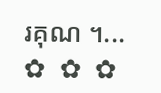រគុណ ។...       ✿  ✿  ✿